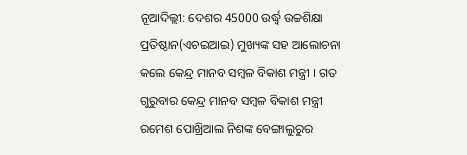ନୂଆଦିଲ୍ଲୀ: ଦେଶର 45000 ଉର୍ଦ୍ଧ୍ବ ଉଚ୍ଚଶିକ୍ଷା ପ୍ରତିଷ୍ଠାନ(ଏଚଇଆଇ) ମୁଖ୍ୟଙ୍କ ସହ ଆଲୋଚନା କଲେ କେନ୍ଦ୍ର ମାନବ ସମ୍ବଳ ବିକାଶ ମନ୍ତ୍ରୀ । ଗତ ଗୁରୁବାର କେନ୍ଦ୍ର ମାନବ ସମ୍ବଳ ବିକାଶ ମନ୍ତ୍ରୀ ରମେଶ ପୋଖ୍ରିଆଲ ନିଶଙ୍କ ବେଙ୍ଗାଲୁରୁର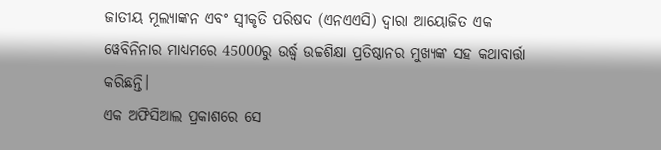ଜାତୀୟ ମୂଲ୍ୟାଙ୍କନ ଏବଂ ସ୍ୱୀକୃତି ପରିଷଦ (ଏନଏଏସି) ଦ୍ୱାରା ଆୟୋଜିତ ଏକ ୱେବିନିନାର ମାଧ୍ୟମରେ 45000ରୁ ଉର୍ଦ୍ଧ୍ବ ଉଚ୍ଚଶିକ୍ଷା ପ୍ରତିଷ୍ଠାନର ମୁଖ୍ୟଙ୍କ ସହ କଥାବାର୍ତ୍ତା କରିଛନ୍ତି।
ଏକ ଅଫିସିଆଲ ପ୍ରକାଶରେ ସେ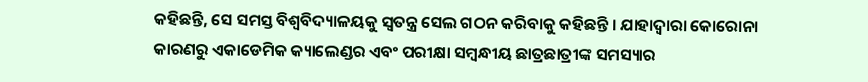କହିଛନ୍ତି, ସେ ସମସ୍ତ ବିଶ୍ୱବିଦ୍ୟାଳୟକୁ ସ୍ବତନ୍ତ୍ର ସେଲ ଗଠନ କରିବାକୁ କହିଛନ୍ତି । ଯାହାଦ୍ବାରା କୋରୋନା କାରଣରୁ ଏକାଡେମିକ କ୍ୟାଲେଣ୍ଡର ଏବଂ ପରୀକ୍ଷା ସମ୍ବନ୍ଧୀୟ ଛାତ୍ରଛାତ୍ରୀଙ୍କ ସମସ୍ୟାର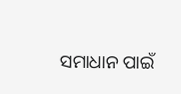ସମାଧାନ ପାଇଁ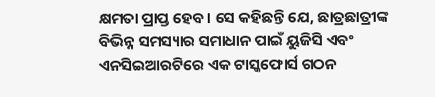କ୍ଷମତା ପ୍ରାପ୍ତ ହେବ। ସେ କହିଛନ୍ତି ଯେ, ଛାତ୍ରଛାତ୍ରୀଙ୍କ ବିଭିନ୍ନ ସମସ୍ୟାର ସମାଧାନ ପାଇଁ ୟୁଜିସି ଏବଂ ଏନସିଇଆରଟିରେ ଏକ ଟାସ୍କଫୋର୍ସ ଗଠନ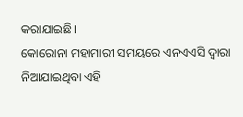କରାଯାଇଛି।
କୋରୋନା ମହାମାରୀ ସମୟରେ ଏନଏଏସି ଦ୍ବାରା ନିଆଯାଇଥିବା ଏହି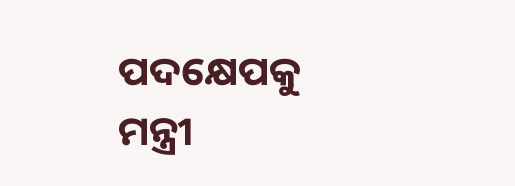ପଦକ୍ଷେପକୁ ମନ୍ତ୍ରୀ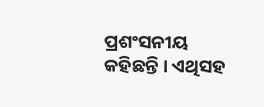ପ୍ରଶଂସନୀୟ କହିଛନ୍ତି । ଏଥିସହ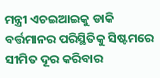ମନ୍ତ୍ରୀ ଏଚଇଆଇକୁ ଡାକି ବର୍ତ୍ତମାନର ପରିସ୍ଥିତିକୁ ସିଷ୍ଟମରେ ସୀମିତ ଦୂର କରିବାର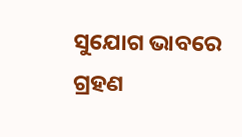ସୁଯୋଗ ଭାବରେ ଗ୍ରହଣ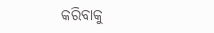କରିବାକୁ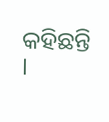କହିଛନ୍ତି ।